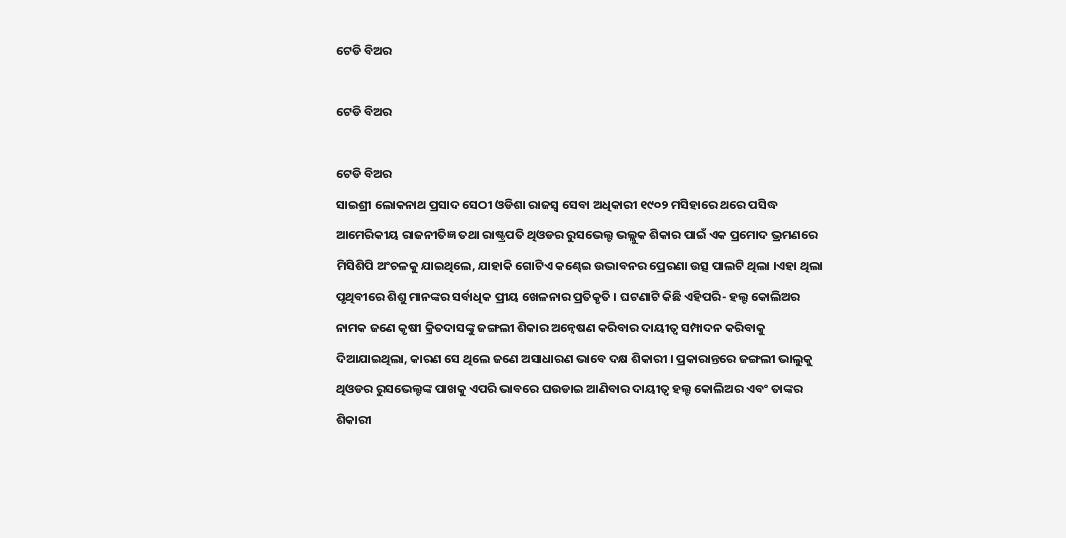ଟେଡି ବିଅର

ଟେଡି ବିଅର

ଟେଡି ବିଅର
ସାଇଶ୍ରୀ ଲୋକନାଥ ପ୍ରସାଦ ସେଠୀ ଓଡିଶା ରାଜସ୍ୱ ସେବା ଅଧିକାରୀ ୧୯୦୨ ମସିହାରେ ଥରେ ପସିଦ୍ଧ ଆମେରିକୀୟ ରାଜନୀତିଜ୍ଞ ତଥା ରାଷ୍ଟ୍ରପତି ଥିଓଡର ରୁସଭେଲ୍ଟ ଭଲ୍ଲୁକ ଶିକାର ପାଇଁ ଏକ ପ୍ରମୋଦ ଭ୍ରମଣରେ ମିସିଶିପି ଅଂଚଳକୁ ଯାଇଥିଲେ, ଯାହାକି ଗୋଟିଏ କଣ୍ଢେଇ ଉଦ୍ଭାବନର ପ୍ରେରଣା ଉତ୍ସ ପାଲଟି ଥିଲା ।ଏହା ଥିଲା ପୃଥିବୀରେ ଶିଶୁ ମାନଙ୍କର ସର୍ବାଧିକ ପ୍ରୀୟ ଖେଳନାର ପ୍ରତିକୃତି । ଘଟଣାଟି କିଛି ଏହିପରି- ହଲ୍ଟ କୋଲିଅର ନାମକ ଜଣେ କୃଷୀ କ୍ରିତଦାସଙ୍କୁ ଜଙ୍ଗଲୀ ଶିକାର ଅନ୍ୱେଷଣ କରିବାର ଦାୟୀତ୍ୱ ସମ୍ପାଦନ କରିବାକୁ ଦିଆଯାଇଥିଲା, କାରଣ ସେ ଥିଲେ ଜଣେ ଅସାଧାରଣ ଭାବେ ଦକ୍ଷ ଶିକାରୀ । ପ୍ରକାରାନ୍ତରେ ଜଙ୍ଗଲୀ ଭାଲୁକୁ ଥିଓଡର ରୁସଭେଲ୍ଟଙ୍କ ପାଖକୁ ଏପରି ଭାବରେ ଘଉଡାଇ ଆଣିବାର ଦାୟୀତ୍ୱ ହଲ୍ଟ କୋଲିଅର ଏବଂ ତାଙ୍କର ଶିକାରୀ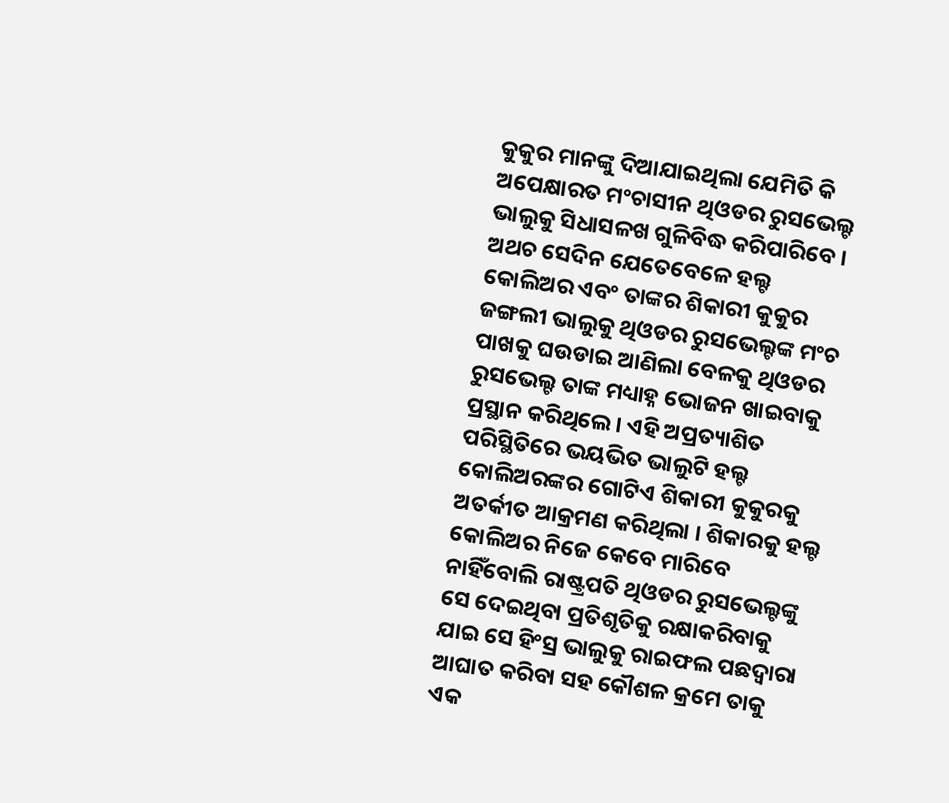କୁକୁର ମାନଙ୍କୁ ଦିଆଯାଇଥିଲା ଯେମିତି କି ଅପେକ୍ଷାରତ ମଂଚାସୀନ ଥିଓଡର ରୁସଭେଲ୍ଟ ଭାଲୁକୁ ସିଧାସଳଖ ଗୁଳିବିଦ୍ଧ କରିପାରିବେ । ଅଥଚ ସେଦିନ ଯେତେବେଳେ ହଲ୍ଟ କୋଲିଅର ଏବଂ ତାଙ୍କର ଶିକାରୀ କୁକୁର ଜଙ୍ଗଲୀ ଭାଲୁକୁ ଥିଓଡର ରୁସଭେଲ୍ଟଙ୍କ ମଂଚ ପାଖକୁ ଘଉଡାଇ ଆଣିଲା ବେଳକୁ ଥିଓଡର ରୁସଭେଲ୍ଟ ତାଙ୍କ ମଧ୍ୟାହ୍ନ ଭୋଜନ ଖାଇବାକୁ ପ୍ରସ୍ଥାନ କରିଥିଲେ । ଏହି ଅପ୍ରତ୍ୟାଶିତ ପରିସ୍ଥିତିରେ ଭୟଭିତ ଭାଲୁଟି ହଲ୍ଟ କୋଲିଅରଙ୍କର ଗୋଟିଏ ଶିକାରୀ କୁକୁରକୁ ଅତର୍କୀତ ଆକ୍ରମଣ କରିଥିଲା । ଶିକାରକୁ ହଲ୍ଟ କୋଲିଅର ନିଜେ କେବେ ମାରିବେ ନାହିଁବୋଲି ରାଷ୍ଟ୍ରପତି ଥିଓଡର ରୁସଭେଲ୍ଟଙ୍କୁ ସେ ଦେଇଥିବା ପ୍ରତିଶୃତିକୁ ରକ୍ଷାକରିବାକୁ ଯାଇ ସେ ହିଂସ୍ର ଭାଲୁକୁ ରାଇଫଲ ପଛଦ୍ୱାରା ଆଘାତ କରିବା ସହ କୌଶଳ କ୍ରମେ ତାକୁ ଏକ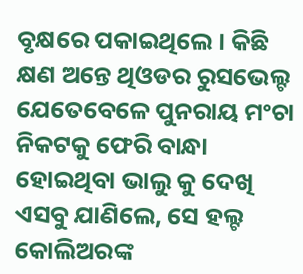ବୃକ୍ଷରେ ପକାଇଥିଲେ । କିଛି କ୍ଷଣ ଅନ୍ତେ ଥିଓଡର ରୁସଭେଲ୍ଟ ଯେତେବେଳେ ପୁନରାୟ ମଂଚା ନିକଟକୁ ଫେରି ବାନ୍ଧା ହୋଇଥିବା ଭାଲୁ କୁ ଦେଖି ଏସବୁ ଯାଣିଲେ, ସେ ହଲ୍ଟ କୋଲିଅରଙ୍କ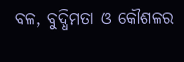ବଳ, ବୁଦ୍ଧିମତା ଓ କୌଶଳର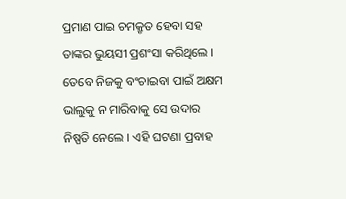ପ୍ରମାଣ ପାଇ ଚମକ୍ରୃତ ହେବା ସହ ତାଙ୍କର ଭୁୟସୀ ପ୍ରଶଂସା କରିଥିଲେ । ତେବେ ନିଜକୁ ବଂଚାଇବା ପାଇଁ ଅକ୍ଷମ ଭାଲୁକୁ ନ ମାରିବାକୁ ସେ ଉଦାର ନିଷ୍ପତି ନେଲେ । ଏହି ଘଟଣା ପ୍ରବାହ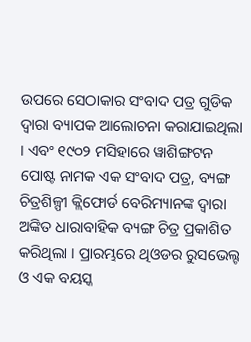ଉପରେ ସେଠାକାର ସଂବାଦ ପତ୍ର ଗୁଡିକ ଦ୍ୱାରା ବ୍ୟାପକ ଆଲୋଚନା କରାଯାଇଥିଲା । ଏବଂ ୧୯୦୨ ମସିହାରେ ୱାଶିଙ୍ଗଟନ ପୋଷ୍ଟ ନାମକ ଏକ ସଂବାଦ ପତ୍ର, ବ୍ୟଙ୍ଗ ଚିତ୍ରଶିଳ୍ପୀ କ୍ଲିଫୋର୍ଡ ବେରିମ୍ୟାନଙ୍କ ଦ୍ୱାରା ଅଙ୍କିତ ଧାରାବାହିକ ବ୍ୟଙ୍ଗ ଚିତ୍ର ପ୍ରକାଶିତ କରିଥିଲା । ପ୍ରାରମ୍ଭରେ ଥିଓଡର ରୁସଭେଲ୍ଟ ଓ ଏକ ବୟସ୍କ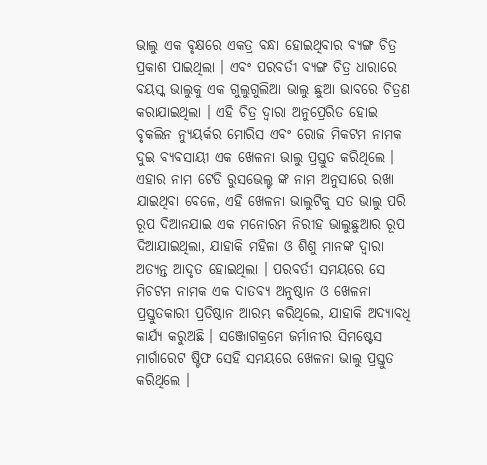ଭାଲୁ ଏକ ବୃକ୍ଷରେ ଏକତ୍ର ବନ୍ଧା ହୋଇଥିବାର ବ୍ୟଙ୍ଗ ଚିତ୍ର ପ୍ରକାଶ ପାଇଥିଲା । ଏବଂ ପରବର୍ତୀ ବ୍ୟଙ୍ଗ ଚିତ୍ର ଧାରାରେ ବୟସ୍କ ଭାଲୁକୁ ଏକ ଗୁଲୁଗୁଲିଆ ଭାଲୁ ଛୁଆ ଭାବରେ ଚିତ୍ରଣ କରାଯାଇଥିଲା । ଏହି ଚିତ୍ର ଦ୍ୱାରା ଅନୁପ୍ରେରିତ ହୋଇ ବୃକଲିନ ନ୍ୟୁୟର୍କର ମୋରିସ ଏବଂ ରୋଜ ମିକଟମ ନାମକ ଦୁଇ ବ୍ୟବସାୟୀ ଏକ ଖେଳନା ଭାଲୁ ପ୍ରସ୍ତୁତ କରିଥିଲେ । ଏହାର ନାମ ଟେଡି ରୁସଭେଲ୍ଟ ଙ୍କ ନାମ ଅନୁସାରେ ରଖା ଯାଇଥିବା ବେଳେ, ଏହି ଖେଳନା ଭାଲୁଟିକୁ ସତ ଭାଲୁ ପରି ରୂପ ଦିଆନଯାଇ ଏକ ମନୋରମ ନିରୀହ ଭାଲୁଛୁଆର ରୂପ ଦିଆଯାଇଥିଲା, ଯାହାକି ମହିଳା ଓ ଶିଶୁ ମାନଙ୍କ ଦ୍ୱାରା ଅତ୍ୟନ୍ତ ଆଦୃତ ହୋଇଥିଲା । ପରବର୍ତୀ ସମୟରେ ସେ ମିଚଟମ ନାମକ ଏକ ଦାତବ୍ୟ ଅନୁଷ୍ଠାନ ଓ ଖେଳନା ପ୍ରସ୍ତୁତକାରୀ ପ୍ରତିଷ୍ଠାନ ଆରମ୍ଭ କରିଥିଲେ, ଯାହାକି ଅଦ୍ୟାବଧି କାର୍ଯ୍ୟ କରୁଅଛି । ସଞ୍ଜୋଗକ୍ରମେ ଜର୍ମାନୀର ସିମଷ୍ଟେସ ମାର୍ଗାରେଟ ଷ୍ଟିଫ ସେହି ସମୟରେ ଖେଳନା ଭାଲୁ ପ୍ରସ୍ତୁତ କରିଥିଲେ ।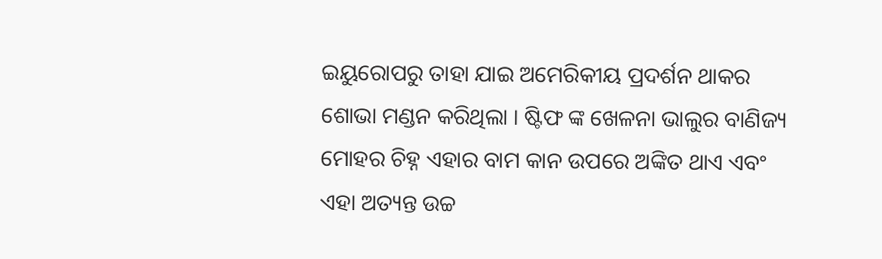ଇୟୁରୋପରୁ ତାହା ଯାଇ ଅମେରିକୀୟ ପ୍ରଦର୍ଶନ ଥାକର ଶୋଭା ମଣ୍ଡନ କରିଥିଲା । ଷ୍ଟିଫ ଙ୍କ ଖେଳନା ଭାଲୁର ବାଣିଜ୍ୟ ମୋହର ଚିହ୍ନ ଏହାର ବାମ କାନ ଉପରେ ଅଙ୍କିତ ଥାଏ ଏବଂ ଏହା ଅତ୍ୟନ୍ତ ଉଚ୍ଚ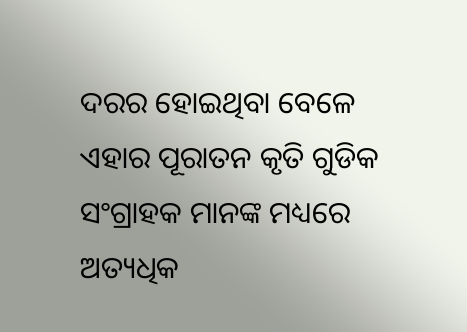ଦରର ହୋଇଥିବା ବେଳେ ଏହାର ପୂରାତନ କୃତି ଗୁଡିକ ସଂଗ୍ରାହକ ମାନଙ୍କ ମଧ୍ୟରେ ଅତ୍ୟଧିକ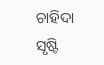ଚାହିଦା ସୃଷ୍ଟି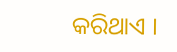କରିଥାଏ ।